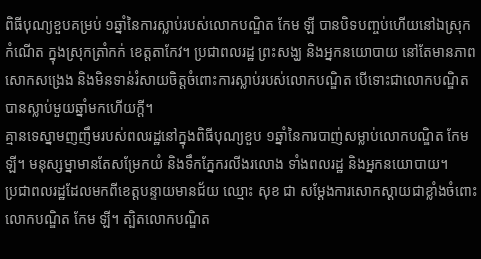ពិធីបុណ្យខួបគម្រប់ ១ឆ្នាំនៃការស្លាប់របស់លោកបណ្ឌិត កែម ឡី បានបិទបញ្ចប់ហើយនៅឯស្រុកកំណើត ក្នុងស្រុកត្រាំកក់ ខេត្តតាកែវ។ ប្រជាពលរដ្ឋ ព្រះសង្ឃ និងអ្នកនយោបាយ នៅតែមានភាពសោកសង្រេង និងមិនទាន់រំសាយចិត្តចំពោះការស្លាប់របស់លោកបណ្ឌិត បើទោះជាលោកបណ្ឌិតបានស្លាប់មួយឆ្នាំមកហើយក្ដី។
គ្មានទេស្នាមញញឹមរបស់ពលរដ្ឋនៅក្នុងពិធីបុណ្យខួប ១ឆ្នាំនៃការបាញ់សម្លាប់លោកបណ្ឌិត កែម ឡី។ មនុស្សម្នាមានតែសម្រែកយំ និងទឹកភ្នែករលីងរលោង ទាំងពលរដ្ឋ និងអ្នកនយោបាយ។
ប្រជាពលរដ្ឋដែលមកពីខេត្តបន្ទាយមានជ័យ ឈ្មោះ សុខ ជា សម្ដែងការសោកស្ដាយជាខ្លាំងចំពោះលោកបណ្ឌិត កែម ឡី។ ត្បិតលោកបណ្ឌិត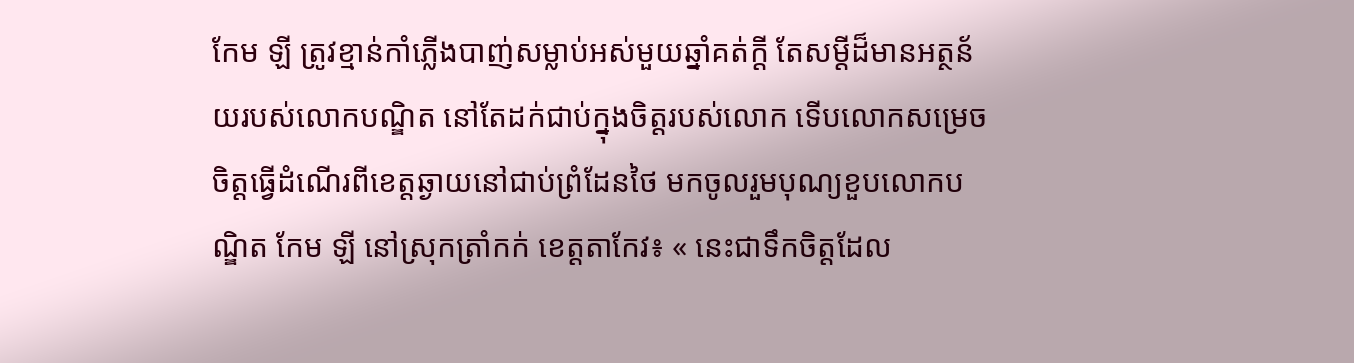កែម ឡី ត្រូវខ្មាន់កាំភ្លើងបាញ់សម្លាប់អស់មួយឆ្នាំគត់ក្ដី តែសម្ដីដ៏មានអត្ថន័យរបស់លោកបណ្ឌិត នៅតែដក់ជាប់ក្នុងចិត្តរបស់លោក ទើបលោកសម្រេចចិត្តធ្វើដំណើរពីខេត្តឆ្ងាយនៅជាប់ព្រំដែនថៃ មកចូលរួមបុណ្យខួបលោកបណ្ឌិត កែម ឡី នៅស្រុកត្រាំកក់ ខេត្តតាកែវ៖ « នេះជាទឹកចិត្តដែល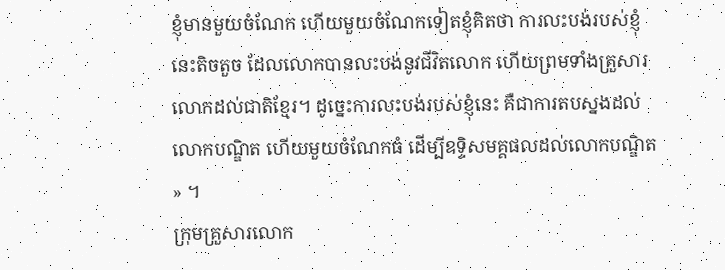ខ្ញុំមានមួយចំណែក ហើយមួយចំណែកទៀតខ្ញុំគិតថា ការលះបង់របស់ខ្ញុំនេះតិចតួច ដែលលោកបានលះបង់នូវជីវិតលោក ហើយព្រមទាំងគ្រួសារលោកដល់ជាតិខ្មែរ។ ដូច្នេះការលះបង់របស់ខ្ញុំនេះ គឺជាការតបស្នងដល់លោកបណ្ឌិត ហើយមួយចំណែកធំ ដើម្បីឧទ្ទិសមគ្គផលដល់លោកបណ្ឌិត » ។
ក្រុមគ្រួសារលោក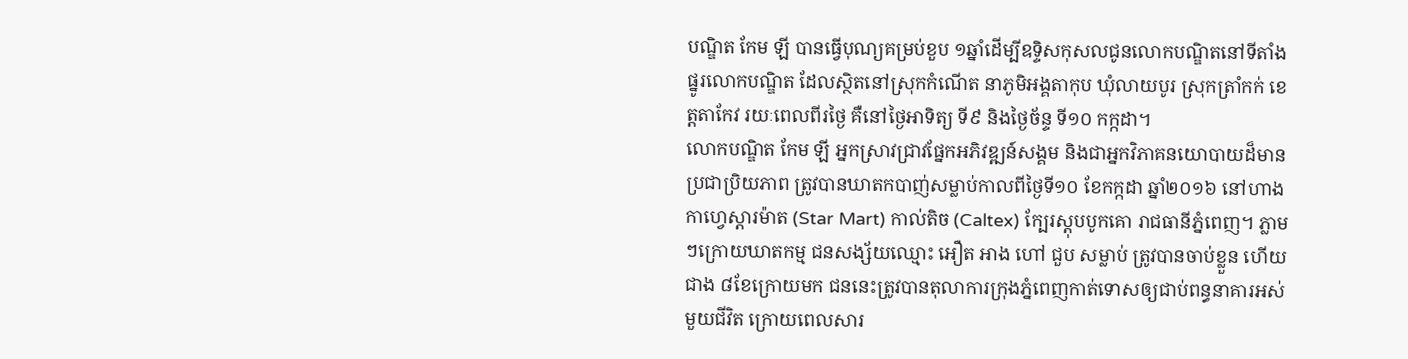បណ្ឌិត កែម ឡី បានធ្វើបុណ្យគម្រប់ខួប ១ឆ្នាំដើម្បីឧទ្ទិសកុសលជូនលោកបណ្ឌិតនៅទីតាំងផ្នូរលោកបណ្ឌិត ដែលស្ថិតនៅស្រុកកំណើត នាភូមិអង្គតាកុប ឃុំលាយបូរ ស្រុកត្រាំកក់ ខេត្តតាកែវ រយៈពេលពីរថ្ងៃ គឺនៅថ្ងៃអាទិត្យ ទី៩ និងថ្ងៃច័ន្ទ ទី១០ កក្កដា។
លោកបណ្ឌិត កែម ឡី អ្នកស្រាវជ្រាវផ្នែកអភិវឌ្ឍន៍សង្គម និងជាអ្នកវិភាគនយោបាយដ៏មានប្រជាប្រិយភាព ត្រូវបានឃាតកបាញ់សម្លាប់កាលពីថ្ងៃទី១០ ខែកក្កដា ឆ្នាំ២០១៦ នៅហាងកាហ្វេស្តារម៉ាត (Star Mart) កាល់តិច (Caltex) ក្បែរស្តុបបូកគោ រាជធានីភ្នំពេញ។ ភ្លាមៗក្រោយឃាតកម្ម ជនសង្ស័យឈ្មោះ អឿត អាង ហៅ ជួប សម្លាប់ ត្រូវបានចាប់ខ្លួន ហើយជាង ៨ខែក្រោយមក ជននេះត្រូវបានតុលាការក្រុងភ្នំពេញកាត់ទោសឲ្យជាប់ពន្ធនាគារអស់មួយជីវិត ក្រោយពេលសារ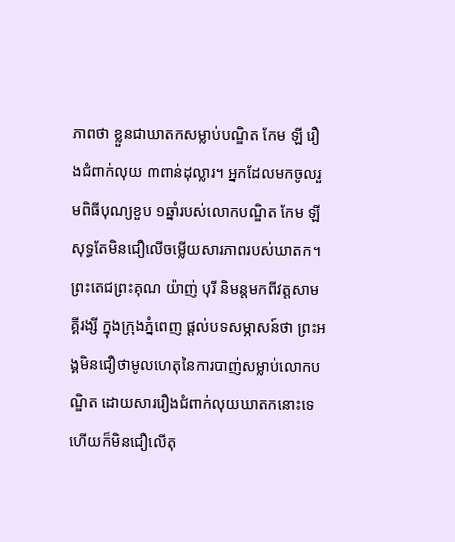ភាពថា ខ្លួនជាឃាតកសម្លាប់បណ្ឌិត កែម ឡី រឿងជំពាក់លុយ ៣ពាន់ដុល្លារ។ អ្នកដែលមកចូលរួមពិធីបុណ្យខួប ១ឆ្នាំរបស់លោកបណ្ឌិត កែម ឡី សុទ្ធតែមិនជឿលើចម្លើយសារភាពរបស់ឃាតក។
ព្រះតេជព្រះគុណ យ៉ាញ់ បុរី និមន្តមកពីវត្តសាមគ្គីរង្សី ក្នុងក្រុងភ្នំពេញ ផ្ដល់បទសម្ភាសន៍ថា ព្រះអង្គមិនជឿថាមូលហេតុនៃការបាញ់សម្លាប់លោកបណ្ឌិត ដោយសាររឿងជំពាក់លុយឃាតកនោះទេ ហើយក៏មិនជឿលើតុ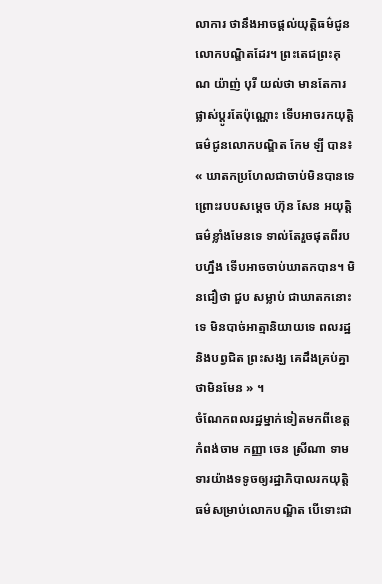លាការ ថានឹងអាចផ្ដល់យុត្តិធម៌ជូនលោកបណ្ឌិតដែរ។ ព្រះតេជព្រះគុណ យ៉ាញ់ បុរី យល់ថា មានតែការផ្លាស់ប្ដូរតែប៉ុណ្ណោះ ទើបអាចរកយុត្តិធម៌ជូនលោកបណ្ឌិត កែម ឡី បាន៖ « ឃាតកប្រហែលជាចាប់មិនបានទេ ព្រោះរបបសម្ដេច ហ៊ុន សែន អយុត្តិធម៌ខ្លាំងមែនទេ ទាល់តែរួចផុតពីរបបហ្នឹង ទើបអាចចាប់ឃាតកបាន។ មិនជឿថា ជួប សម្លាប់ ជាឃាតកនោះទេ មិនបាច់អាត្មានិយាយទេ ពលរដ្ឋ និងបព្វជិត ព្រះសង្ឃ គេដឹងគ្រប់គ្នាថាមិនមែន » ។
ចំណែកពលរដ្ឋម្នាក់ទៀតមកពីខេត្តកំពង់ចាម កញ្ញា ចេន ស្រីណា ទាមទារយ៉ាងទទូចឲ្យរដ្ឋាភិបាលរកយុត្តិធម៌សម្រាប់លោកបណ្ឌិត បើទោះជា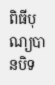ពិធីបុណ្យបានបិទ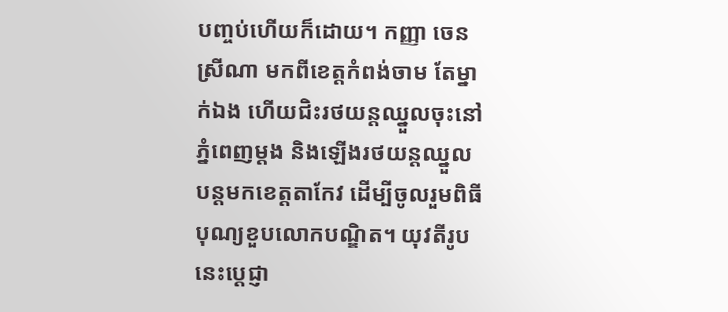បញ្ចប់ហើយក៏ដោយ។ កញ្ញា ចេន ស្រីណា មកពីខេត្តកំពង់ចាម តែម្នាក់ឯង ហើយជិះរថយន្តឈ្នួលចុះនៅភ្នំពេញម្ដង និងឡើងរថយន្តឈ្នួលបន្តមកខេត្តតាកែវ ដើម្បីចូលរួមពិធីបុណ្យខួបលោកបណ្ឌិត។ យុវតីរូបនេះប្ដេជ្ញា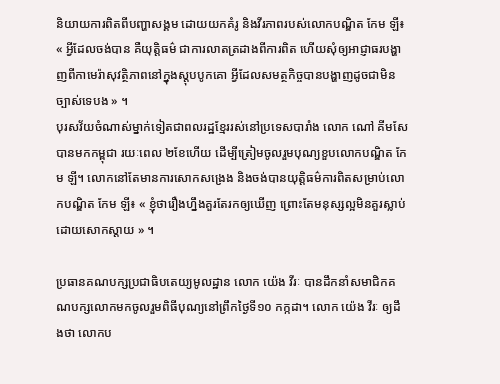និយាយការពិតពីបញ្ហាសង្គម ដោយយកគំរូ និងវីរភាពរបស់លោកបណ្ឌិត កែម ឡី៖ « អ្វីដែលចង់បាន គឺយុត្តិធម៌ ជាការលាតត្រដាងពីការពិត ហើយសុំឲ្យអាជ្ញាធរបង្ហាញពីកាមេរ៉ាសុវត្ថិភាពនៅក្នុងស្ដុបបូកគោ អ្វីដែលសមត្ថកិច្ចបានបង្ហាញដូចជាមិនច្បាស់ទេបង » ។
បុរសវ័យចំណាស់ម្នាក់ទៀតជាពលរដ្ឋខ្មែររស់នៅប្រទេសបារាំង លោក ណៅ គីមសែ បានមកកម្ពុជា រយៈពេល ២ខែហើយ ដើម្បីត្រៀមចូលរួមបុណ្យខួបលោកបណ្ឌិត កែម ឡី។ លោកនៅតែមានការសោកសង្រេង និងចង់បានយុត្តិធម៌ការពិតសម្រាប់លោកបណ្ឌិត កែម ឡី៖ « ខ្ញុំថារឿងហ្នឹងគួរតែរកឲ្យឃើញ ព្រោះតែមនុស្សល្អមិនគួរស្លាប់ដោយសោកស្ដាយ » ។

ប្រធានគណបក្សប្រជាធិបតេយ្យមូលដ្ឋាន លោក យ៉េង វីរៈ បានដឹកនាំសមាជិកគណបក្សលោកមកចូលរួមពិធីបុណ្យនៅព្រឹកថ្ងៃទី១០ កក្កដា។ លោក យ៉េង វីរៈ ឲ្យដឹងថា លោកប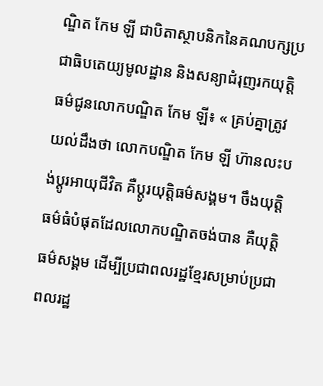ណ្ឌិត កែម ឡី ជាបិតាស្ថាបនិកនៃគណបក្សប្រជាធិបតេយ្យមូលដ្ឋាន និងសន្យាជំរុញរកយុត្តិធម៌ជូនលោកបណ្ឌិត កែម ឡី៖ « គ្រប់គ្នាត្រូវយល់ដឹងថា លោកបណ្ឌិត កែម ឡី ហ៊ានលះបង់ប្ដូរអាយុជីវិត គឺប្ដូរយុត្តិធម៌សង្គម។ ចឹងយុត្តិធម៌ធំបំផុតដែលលោកបណ្ឌិតចង់បាន គឺយុត្តិធម៌សង្គម ដើម្បីប្រជាពលរដ្ឋខ្មែរសម្រាប់ប្រជាពលរដ្ឋ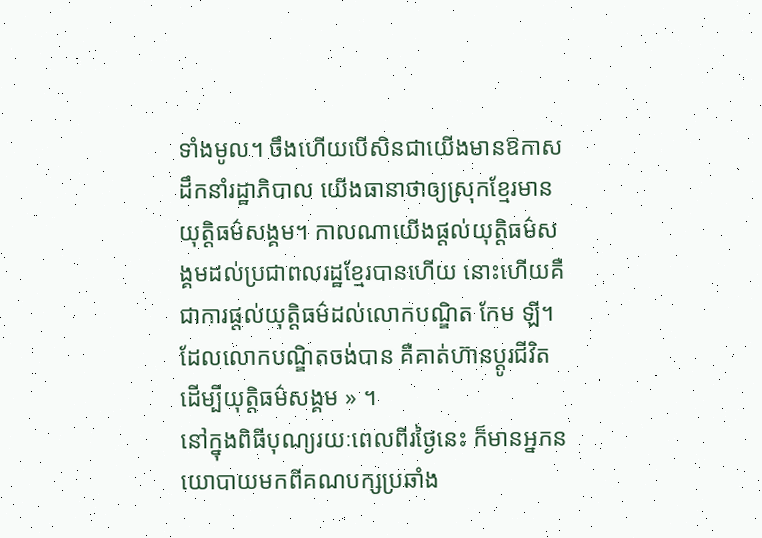ទាំងមូល។ ចឹងហើយបើសិនជាយើងមានឱកាសដឹកនាំរដ្ឋាភិបាល យើងធានាថាឲ្យស្រុកខ្មែរមានយុត្តិធម៌សង្គម។ កាលណាយើងផ្ដល់យុត្តិធម៌សង្គមដល់ប្រជាពលរដ្ឋខ្មែរបានហើយ នោះហើយគឺជាការផ្ដល់យុត្តិធម៌ដល់លោកបណ្ឌិត កែម ឡី។ ដែលលោកបណ្ឌិតចង់បាន គឺគាត់ហ៊ានប្ដូរជីវិតដើម្បីយុត្តិធម៌សង្គម » ។
នៅក្នុងពិធីបុណ្យរយៈពេលពីរថ្ងៃនេះ ក៏មានអ្នកនយោបាយមកពីគណបក្សប្រឆាំង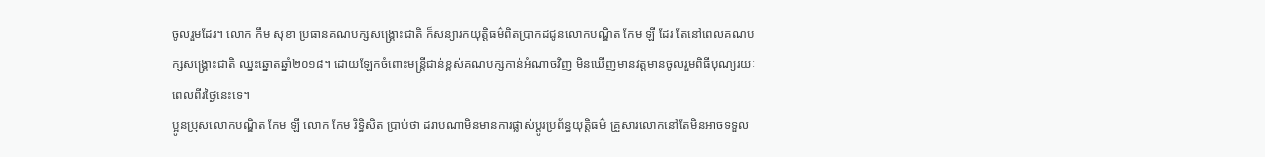ចូលរួមដែរ។ លោក កឹម សុខា ប្រធានគណបក្សសង្គ្រោះជាតិ ក៏សន្យារកយុត្តិធម៌ពិតប្រាកដជូនលោកបណ្ឌិត កែម ឡី ដែរ តែនៅពេលគណបក្សសង្គ្រោះជាតិ ឈ្នះឆ្នោតឆ្នាំ២០១៨។ ដោយឡែកចំពោះមន្ត្រីជាន់ខ្ពស់គណបក្សកាន់អំណាចវិញ មិនឃើញមានវត្តមានចូលរួមពិធីបុណ្យរយៈពេលពីរថ្ងៃនេះទេ។
ប្អូនប្រុសលោកបណ្ឌិត កែម ឡី លោក កែម រិទ្ធិសិត ប្រាប់ថា ដរាបណាមិនមានការផ្លាស់ប្ដូរប្រព័ន្ធយុត្តិធម៌ គ្រួសារលោកនៅតែមិនអាចទទួល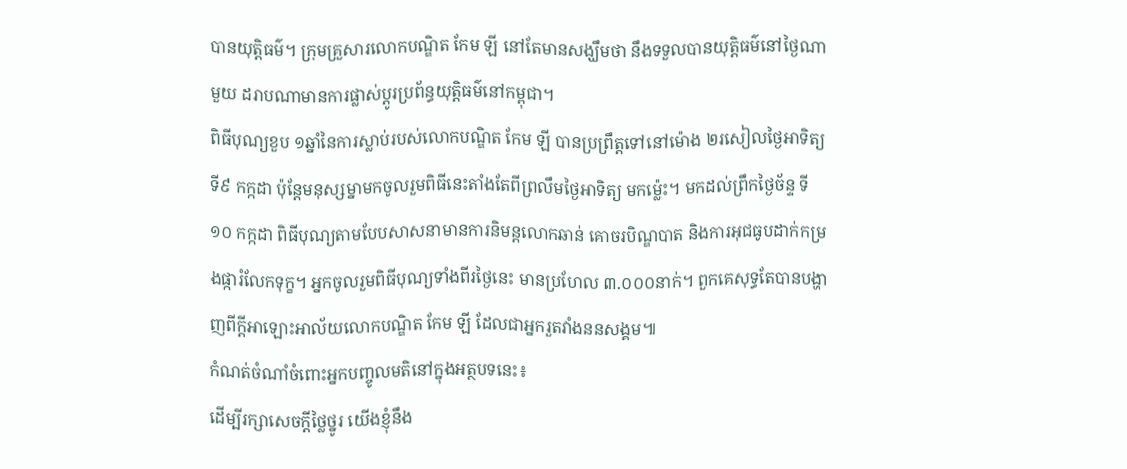បានយុត្តិធម៌។ ក្រុមគ្រួសារលោកបណ្ឌិត កែម ឡី នៅតែមានសង្ឃឹមថា នឹងទទួលបានយុត្តិធម៌នៅថ្ងៃណាមួយ ដរាបណាមានការផ្លាស់ប្ដូរប្រព័ន្ធយុត្តិធម៌នៅកម្ពុជា។
ពិធីបុណ្យខួប ១ឆ្នាំនៃការស្លាប់របស់លោកបណ្ឌិត កែម ឡី បានប្រព្រឹត្តទៅនៅម៉ោង ២រសៀលថ្ងៃអាទិត្យ ទី៩ កក្កដា ប៉ុន្តែមនុស្សម្នាមកចូលរួមពិធីនេះតាំងតែពីព្រលឹមថ្ងៃអាទិត្យ មកម្ល៉េះ។ មកដល់ព្រឹកថ្ងៃច័ន្ទ ទី១០ កក្កដា ពិធីបុណ្យតាមបែបសាសនាមានការនិមន្តលោកឆាន់ គោចរបិណ្ឌបាត និងការអុជធូបដាក់កម្រងផ្ការំលែកទុក្ខ។ អ្នកចូលរួមពិធីបុណ្យទាំងពីរថ្ងៃនេះ មានប្រហែល ៣.០០០នាក់។ ពួកគេសុទ្ធតែបានបង្ហាញពីក្ដីអាឡោះអាល័យលោកបណ្ឌិត កែម ឡី ដែលជាអ្នករួតវាំងននសង្គម៕
កំណត់ចំណាំចំពោះអ្នកបញ្ចូលមតិនៅក្នុងអត្ថបទនេះ៖
ដើម្បីរក្សាសេចក្ដីថ្លៃថ្នូរ យើងខ្ញុំនឹង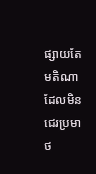ផ្សាយតែមតិណា ដែលមិនជេរប្រមាថ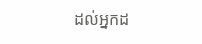ដល់អ្នកដ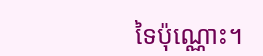ទៃប៉ុណ្ណោះ។